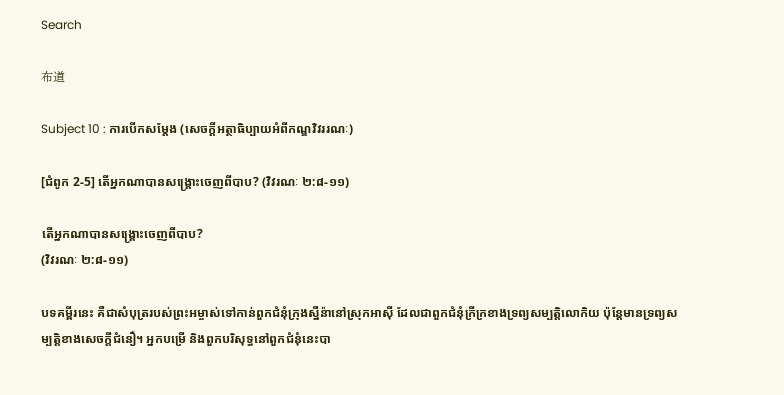Search

布道

Subject 10 : ការបើកសម្តែង (សេចក្តីអត្ថាធិប្បាយអំពីកណ្ឌវិវររណៈ)

[ជំពូក 2-5] តើអ្នកណាបានសង្រ្គោះចេញពីបាប? (វិវរណៈ ២:៨-១១)

តើអ្នកណាបានសង្រ្គោះចេញពីបាប?
(វិវរណៈ ២:៨-១១)

បទគម្ពីរនេះ គឺជាសំបុត្ររបស់ព្រះអម្ចាស់ទៅកាន់ពួកជំនុំក្រុងស្នឺន៉ានៅស្រុកអាស៊ី ដែលជាពួកជំនុំក្រីក្រខាងទ្រព្យសម្បត្តិលោកិយ ប៉ុន្តែមានទ្រព្យសម្បត្តិខាងសេចក្តីជំនឿ។ អ្នកបម្រើ និងពួកបរិសុទ្ធនៅពួកជំនុំនេះបា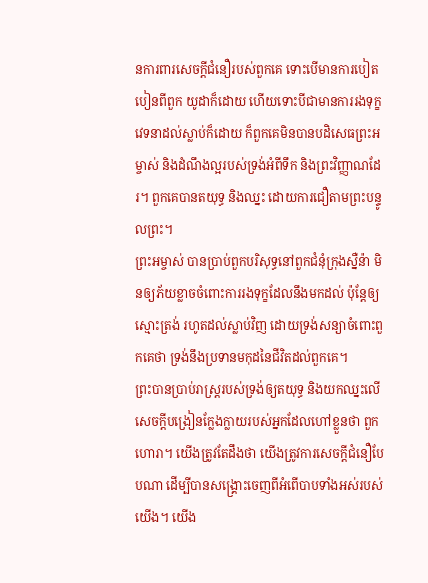នការពារសេចក្តីជំនឿរបស់ពួកគេ ទោះបើមានការបៀតបៀនពីពួក យូដាក៏ដោយ ហើយទោះបីជាមានការរងទុក្ខវេទនាដល់ស្លាប់ក៏ដោយ ក៏ពួកគេមិនបានបដិសេធព្រះអម្ចាស់ និងដំណឹងល្អរបស់ទ្រង់អំពីទឹក និងព្រះវិញ្ញាណដែរ។ ពួកគេបានតយុទ្ធ និងឈ្នះ ដោយការជឿតាមព្រះបន្ទូលព្រះ។
ព្រះអម្ចាស់ បានប្រាប់ពួកបរិសុទ្ធនៅពួកជំនុំក្រុងស្នឺន៉ា មិនឲ្យភ័យខ្លាចចំពោះការរងទុក្ខដែលនឹងមកដល់ ប៉ុន្តែឲ្យស្មោះត្រង់ រហូតដល់ស្លាប់វិញ ដោយទ្រង់សន្យាចំពោះពួកគេថា ទ្រង់នឹងប្រទានមកុដនៃជីវិតដល់ពួកគេ។
ព្រះបានប្រាប់រាស្ត្ររបស់ទ្រង់ឲ្យតយុទ្ធ និងយកឈ្នះលើសេចក្តីបង្រៀនក្លែងក្លាយរបស់អ្នកដែលហៅខ្លួនថា ពួកហោរា។ យើងត្រូវតែដឹងថា យើងត្រូវការសេចក្តីជំនឿបែបណា ដើម្បីបានសង្រ្គោះចេញពីអំពើបាបទាំងអស់របស់យើង។ យើង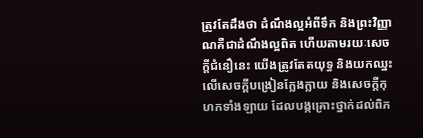ត្រូវតែដឹងថា ដំណឹងល្អអំពីទឹក និងព្រះវិញ្ញាណគឺជាដំណឹងល្អពិត ហើយតាមរយៈសេចក្តីជំនឿនេះ យើងត្រូវតែតយុទ្ធ និងយកឈ្នះលើសេចក្តីបង្រៀនក្លែងក្លាយ និងសេចក្តីកុហកទាំងឡាយ ដែលបង្កគ្រោះថ្នាក់ដល់ពិភ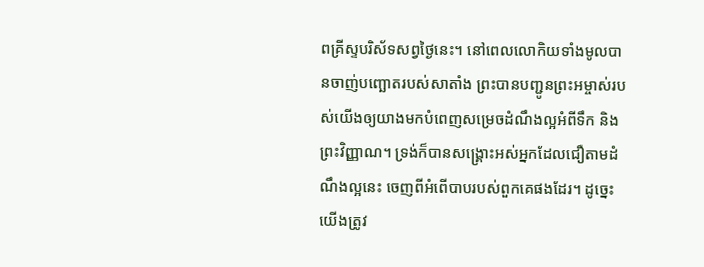ពគ្រីស្ទបរិស័ទសព្វថ្ងៃនេះ។ នៅពេលលោកិយទាំងមូលបានចាញ់បញ្ឆោតរបស់សាតាំង ព្រះបានបញ្ជូនព្រះអម្ចាស់របស់យើងឲ្យយាងមកបំពេញសម្រេចដំណឹងល្អអំពីទឹក និងព្រះវិញ្ញាណ។ ទ្រង់ក៏បានសង្រ្គោះអស់អ្នកដែលជឿតាមដំណឹងល្អនេះ ចេញពីអំពើបាបរបស់ពួកគេផងដែរ។ ដូច្នេះ យើងត្រូវ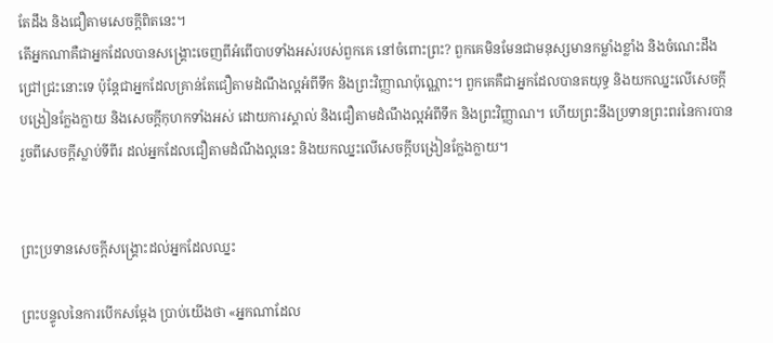តែដឹង និងជឿតាមសេចក្តីពិតនេះ។
តើអ្នកណាគឺជាអ្នកដែលបានសង្រ្គោះចេញពីអំពើបាបទាំងអស់របស់ពួកគេ នៅចំពោះព្រះ? ពួកគេមិនមែនជាមនុស្សមានកម្លាំងខ្លាំង និងចំណេះដឹងជ្រៅជ្រះនោះទេ ប៉ុន្តែជាអ្នកដែលគ្រាន់តែជឿតាមដំណឹងល្អអំពីទឹក និងព្រះវិញ្ញាណប៉ុណ្ណោះ។ ពួកគេគឺជាអ្នកដែលបានតយុទ្ធ និងយកឈ្នះលើសេចក្តីបង្រៀនក្លែងក្លាយ និងសេចក្តីកុហកទាំងអស់ ដោយការស្គាល់ និងជឿតាមដំណឹងល្អអំពីទឹក និងព្រះវិញ្ញាណ។ ហើយព្រះនឹងប្រទានព្រះពរនៃការបានរួចពីសេចក្តីស្លាប់ទីពីរ ដល់អ្នកដែលជឿតាមដំណឹងល្អនេះ និងយកឈ្នះលើសេចក្តីបង្រៀនក្លែងក្លាយ។


ព្រះប្រទានសេចក្តីសង្រ្គោះដល់អ្នកដែលឈ្នះ

ព្រះបន្ទូលនៃការបើកសម្តែង ប្រាប់យើងថា «អ្នកណាដែល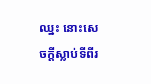ឈ្នះ នោះសេចក្តីស្លាប់ទីពីរ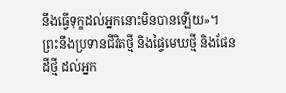នឹងធ្វើទុក្ខដល់អ្នកនោះមិនបានឡើយ»។ ព្រះនឹងប្រទានជីវិតថ្មី និងផ្ទៃមេឃថ្មី និងផែនដីថ្មី ដល់អ្នក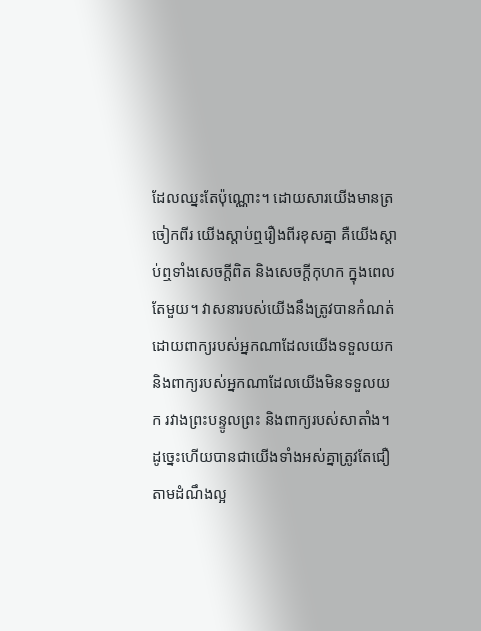ដែលឈ្នះតែប៉ុណ្ណោះ។ ដោយសារយើងមានត្រចៀកពីរ យើងស្តាប់ឮរឿងពីរខុសគ្នា គឺយើងស្តាប់ឮទាំងសេចក្តីពិត និងសេចក្តីកុហក ក្នុងពេលតែមួយ។ វាសនារបស់យើងនឹងត្រូវបានកំណត់ ដោយពាក្យរបស់អ្នកណាដែលយើងទទួលយក និងពាក្យរបស់អ្នកណាដែលយើងមិនទទួលយក រវាងព្រះបន្ទូលព្រះ និងពាក្យរបស់សាតាំង។
ដូច្នេះហើយបានជាយើងទាំងអស់គ្នាត្រូវតែជឿតាមដំណឹងល្អ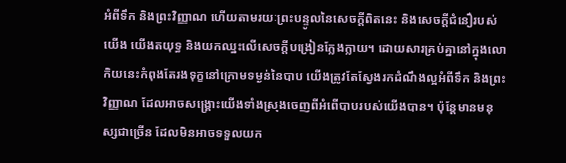អំពីទឹក និងព្រះវិញ្ញាណ ហើយតាមរយៈព្រះបន្ទូលនៃសេចក្តីពិតនេះ និងសេចក្តីជំនឿរបស់យើង យើងតយុទ្ធ និងយកឈ្នះលើសេចក្តីបង្រៀនក្លែងក្លាយ។ ដោយសារគ្រប់គ្នានៅក្នុងលោកិយនេះកំពុងតែរងទុក្ខនៅក្រោមទម្ងន់នៃបាប យើងត្រូវតែស្វែងរកដំណឹងល្អអំពីទឹក និងព្រះវិញ្ញាណ ដែលអាចសង្រ្គោះយើងទាំងស្រុងចេញពីអំពើបាបរបស់យើងបាន។ ប៉ុន្តែមានមនុស្សជាច្រើន ដែលមិនអាចទទួលយក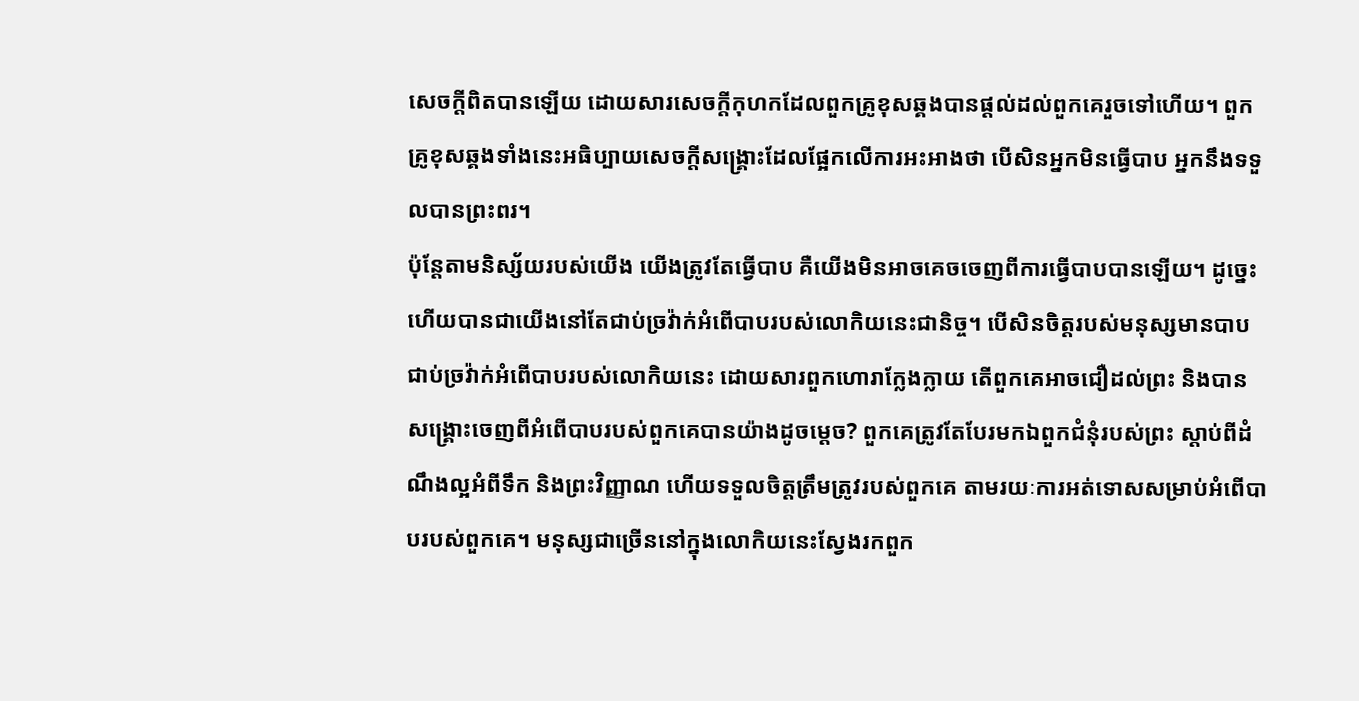សេចក្តីពិតបានឡើយ ដោយសារសេចក្តីកុហកដែលពួកគ្រូខុសឆ្គងបានផ្តល់ដល់ពួកគេរួចទៅហើយ។ ពួកគ្រូខុសឆ្គងទាំងនេះអធិប្បាយសេចក្តីសង្រ្គោះដែលផ្អែកលើការអះអាងថា បើសិនអ្នកមិនធ្វើបាប អ្នកនឹងទទួលបានព្រះពរ។
ប៉ុន្តែតាមនិស្ស័យរបស់យើង យើងត្រូវតែធ្វើបាប គឺយើងមិនអាចគេចចេញពីការធ្វើបាបបានឡើយ។ ដូច្នេះហើយបានជាយើងនៅតែជាប់ច្រវ៉ាក់អំពើបាបរបស់លោកិយនេះជានិច្ច។ បើសិនចិត្តរបស់មនុស្សមានបាបជាប់ច្រវ៉ាក់អំពើបាបរបស់លោកិយនេះ ដោយសារពួកហោរាក្លែងក្លាយ តើពួកគេអាចជឿដល់ព្រះ និងបានសង្រ្គោះចេញពីអំពើបាបរបស់ពួកគេបានយ៉ាងដូចម្តេច? ពួកគេត្រូវតែបែរមកឯពួកជំនុំរបស់ព្រះ ស្តាប់ពីដំណឹងល្អអំពីទឹក និងព្រះវិញ្ញាណ ហើយទទួលចិត្តត្រឹមត្រូវរបស់ពួកគេ តាមរយៈការអត់ទោសសម្រាប់អំពើបាបរបស់ពួកគេ។ មនុស្សជាច្រើននៅក្នុងលោកិយនេះស្វែងរកពួក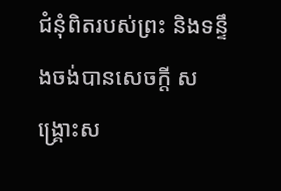ជំនុំពិតរបស់ព្រះ និងទន្ទឹងចង់បានសេចក្តី សង្រ្គោះស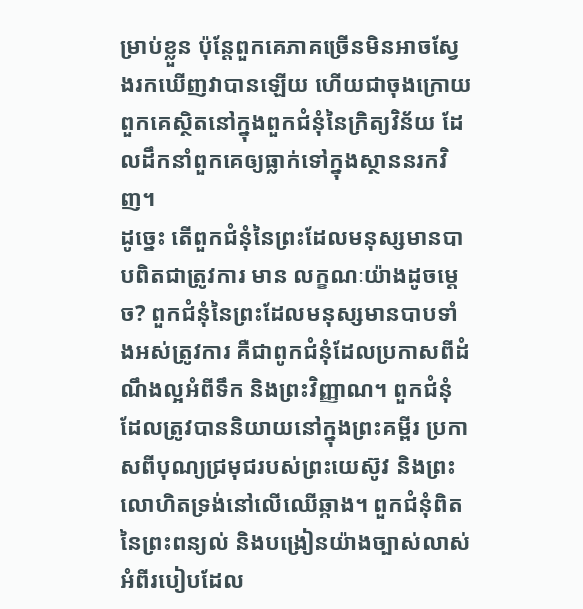ម្រាប់ខ្លួន ប៉ុន្តែពួកគេភាគច្រើនមិនអាចស្វែងរកឃើញវាបានឡើយ ហើយជាចុងក្រោយ ពួកគេស្ថិតនៅក្នុងពួកជំនុំនៃក្រិត្យវិន័យ ដែលដឹកនាំពួកគេឲ្យធ្លាក់ទៅក្នុងស្ថាននរកវិញ។
ដូច្នេះ តើពួកជំនុំនៃព្រះដែលមនុស្សមានបាបពិតជាត្រូវការ មាន លក្ខណៈយ៉ាងដូចម្តេច? ពួកជំនុំនៃព្រះដែលមនុស្សមានបាបទាំងអស់ត្រូវការ គឺជាពូកជំនុំដែលប្រកាសពីដំណឹងល្អអំពីទឹក និងព្រះវិញ្ញាណ។ ពួកជំនុំដែលត្រូវបាននិយាយនៅក្នុងព្រះគម្ពីរ ប្រកាសពីបុណ្យជ្រមុជរបស់ព្រះយេស៊ូវ និងព្រះលោហិតទ្រង់នៅលើឈើឆ្កាង។ ពួកជំនុំពិតនៃព្រះពន្យល់ និងបង្រៀនយ៉ាងច្បាស់លាស់ អំពីរបៀបដែល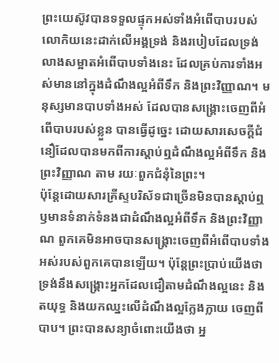ព្រះយេស៊ូវបានទទួលផ្ទុកអស់ទាំងអំពើបាបរបស់លោកិយនេះដាក់លើអង្គទ្រង់ និងរបៀបដែលទ្រង់លាងសម្អាតអំពើបាបទាំងនេះ ដែលគ្រប់ការទាំងអស់មាននៅក្នុងដំណឹងល្អអំពីទឹក និងព្រះវិញ្ញាណ។ មនុស្សមានបាបទាំងអស់ ដែលបានសង្រ្គោះចេញពីអំពើបាបរបស់ខ្លួន បានធ្វើដូច្នេះ ដោយសារសេចក្តីជំនឿដែលបានមកពីការស្តាប់ឮដំណឹងល្អអំពីទឹក និងព្រះវិញ្ញាណ តាម រយៈពួកជំនុំនៃព្រះ។
ប៉ុន្តែដោយសារគ្រីស្ទបរិស័ទជាច្រើនមិនបានស្តាប់ឮ ឫមានទំនាក់ទំនងជាដំណឹងល្អអំពីទឹក និងព្រះវិញ្ញាណ ពួកគេមិនអាចបានសង្រ្គោះចេញពីអំពើបាបទាំងអស់របស់ពួកគេបានឡើយ។ ប៉ុន្តែព្រះប្រាប់យើងថា ទ្រង់នឹងសង្រ្គោះអ្នកដែលជឿតាមដំណឹងល្អនេះ និងតយុទ្ធ និងយកឈ្នះលើដំណឹងល្អក្លែងក្លាយ ចេញពីបាប។ ព្រះបានសន្យាចំពោះយើងថា អ្ន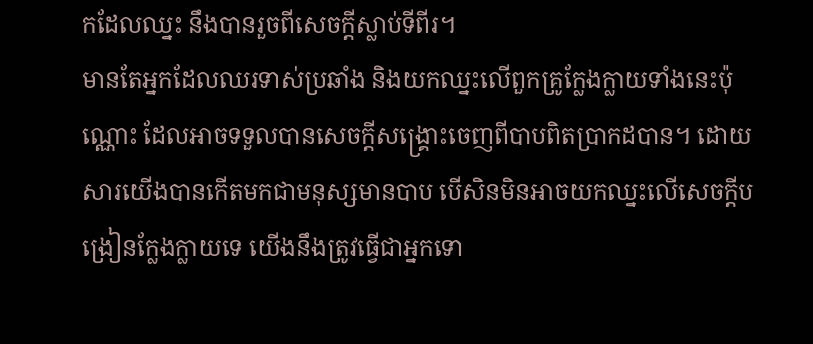កដែលឈ្នះ នឹងបានរួចពីសេចក្តីស្លាប់ទីពីរ។
មានតែអ្នកដែលឈរទាស់ប្រឆាំង និងយកឈ្នះលើពួកគ្រូក្លែងក្លាយទាំងនេះប៉ុណ្ណោះ ដែលអាចទទួលបានសេចក្តីសង្រ្គោះចេញពីបាបពិតប្រាកដបាន។ ដោយសារយើងបានកើតមកជាមនុស្សមានបាប បើសិនមិនអាចយកឈ្នះលើសេចក្តីបង្រៀនក្លែងក្លាយទេ យើងនឹងត្រូវធ្វើជាអ្នកទោ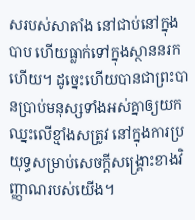សរបស់សាតាំង នៅជាប់នៅក្នុងបាប ហើយធ្លាក់ទៅក្នុងស្ថាននរក ហើយ។ ដូច្នេះហើយបានជាព្រះបានប្រាប់មនុស្សទាំងអស់គ្នាឲ្យយកឈ្នះលើខ្មាំងសត្រូវ នៅក្នុងការប្រយុទ្ធសម្រាប់សេចក្តីសង្រ្គោះខាងវិញ្ញាណរបស់យើង។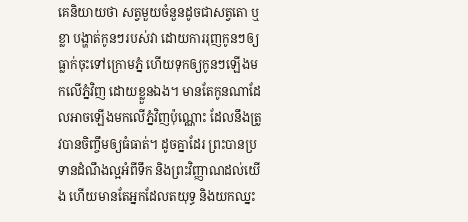គេនិយាយថា សត្វមួយចំនួនដូចជាសត្វតោ ឬខ្លា បង្ហាត់កូនៗរបស់វា ដោយការរុញកូនៗឲ្យធ្លាក់ចុះទៅក្រោមភ្នំ ហើយទុកឲ្យកូនៗឡើងមកលើភ្នំវិញ ដោយខ្លួនឯង។ មានតែកូនណាដែលអាចឡើងមកលើភ្នំវិញប៉ុណ្ណោះ ដែលនឹងត្រូវបានចិញ្ចឹមឲ្យធំធាត់។ ដូចគ្នាដែរ ព្រះបានប្រទានដំណឹងល្អអំពីទឹក និងព្រះវិញ្ញាណដល់យើង ហើយមានតែអ្នកដែលតយុទ្ធ និងយកឈ្នះ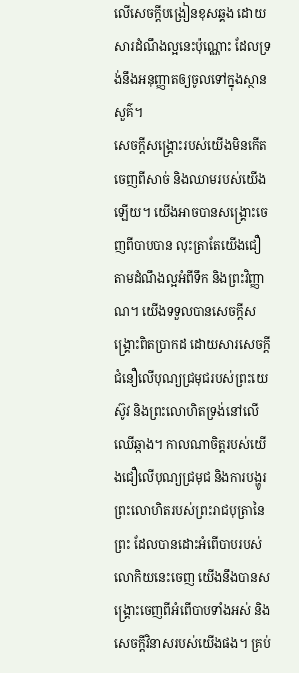លើសេចក្តីបង្រៀនខុសឆ្គង ដោយសារដំណឹងល្អនេះប៉ុណ្ណោះ ដែលទ្រង់នឹងអនុញ្ញាតឲ្យចូលទៅក្នុងស្ថានសួគ៌។
សេចក្តីសង្រ្គោះរបស់យើងមិនកើតចេញពីសាច់ និងឈាមរបស់យើងឡើយ។ យើងអាចបានសង្រ្គោះចេញពីបាបបាន លុះត្រាតែយើងជឿតាមដំណឹងល្អអំពីទឹក និងព្រះវិញ្ញាណ។ យើងទទួលបានសេចក្តីសង្រ្គោះពិតប្រាកដ ដោយសារសេចក្តីជំនឿលើបុណ្យជ្រមុជរបស់ព្រះយេស៊ូវ និងព្រះលោហិតទ្រង់នៅលើឈើឆ្កាង។ កាលណាចិត្តរបស់យើងជឿលើបុណ្យជ្រមុជ និងការបង្ហូរព្រះលោហិតរបស់ព្រះរាជបុត្រានៃព្រះ ដែលបានដោះអំពើបាបរបស់លោកិយនេះចេញ យើងនឹងបានសង្រ្គោះចេញពីអំពើបាបទាំងអស់ និងសេចក្តីវិនាសរបស់យើងផង។ គ្រប់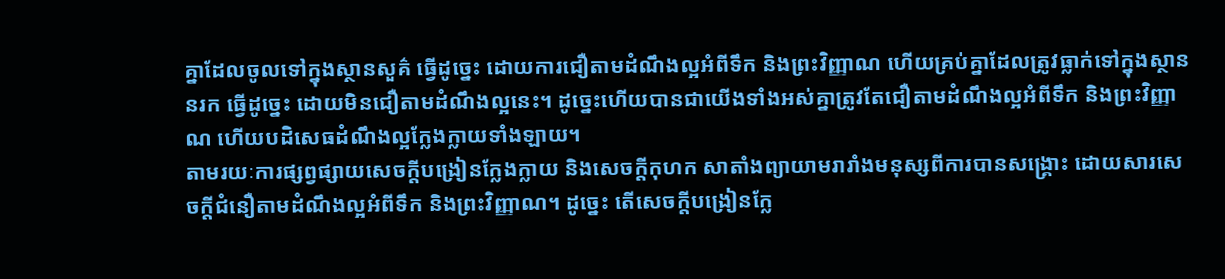គ្នាដែលចូលទៅក្នុងស្ថានសួគ៌ ធ្វើដូច្នេះ ដោយការជឿតាមដំណឹងល្អអំពីទឹក និងព្រះវិញ្ញាណ ហើយគ្រប់គ្នាដែលត្រូវធ្លាក់ទៅក្នុងស្ថាននរក ធ្វើដូច្នេះ ដោយមិនជឿតាមដំណឹងល្អនេះ។ ដូច្នេះហើយបានជាយើងទាំងអស់គ្នាត្រូវតែជឿតាមដំណឹងល្អអំពីទឹក និងព្រះវិញ្ញាណ ហើយបដិសេធដំណឹងល្អក្លែងក្លាយទាំងឡាយ។
តាមរយៈការផ្សព្វផ្សាយសេចក្តីបង្រៀនក្លែងក្លាយ និងសេចក្តីកុហក សាតាំងព្យាយាមរារាំងមនុស្សពីការបានសង្រ្គោះ ដោយសារសេចក្តីជំនឿតាមដំណឹងល្អអំពីទឹក និងព្រះវិញ្ញាណ។ ដូច្នេះ តើសេចក្តីបង្រៀនក្លែ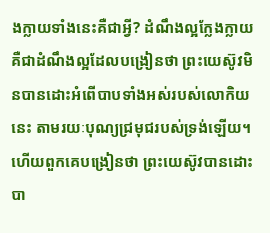ងក្លាយទាំងនេះគឺជាអ្វី? ដំណឹងល្អក្លែងក្លាយគឺជាដំណឹងល្អដែលបង្រៀនថា ព្រះយេស៊ូវមិនបានដោះអំពើបាបទាំងអស់របស់លោកិយនេះ តាមរយៈបុណ្យជ្រមុជរបស់ទ្រង់ឡើយ។ ហើយពួកគេបង្រៀនថា ព្រះយេស៊ូវបានដោះបា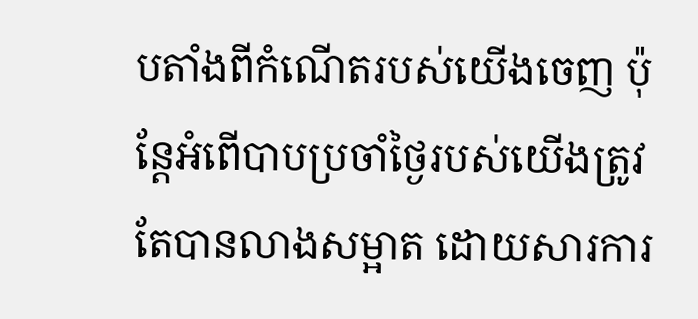បតាំងពីកំណើតរបស់យើងចេញ ប៉ុន្តែអំពើបាបប្រចាំថ្ងៃរបស់យើងត្រូវតែបានលាងសម្អាត ដោយសារការ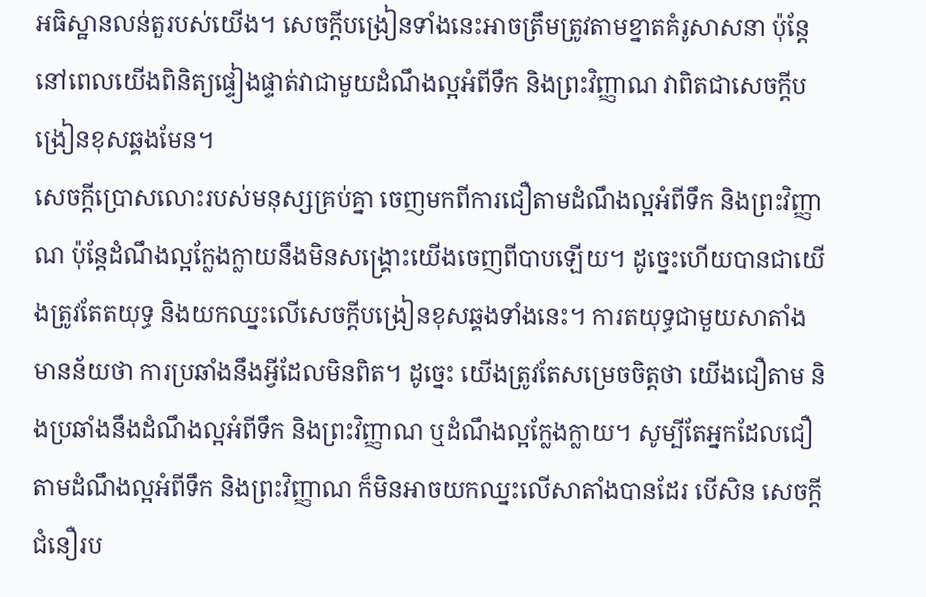អធិស្ឋានលន់តួរបស់យើង។ សេចក្តីបង្រៀនទាំងនេះអាចត្រឹមត្រូវតាមខ្នាតគំរូសាសនា ប៉ុន្តែនៅពេលយើងពិនិត្យផ្ទៀងផ្ទាត់វាជាមួយដំណឹងល្អអំពីទឹក និងព្រះវិញ្ញាណ វាពិតជាសេចក្តីបង្រៀនខុសឆ្គងមែន។
សេចក្តីប្រោសលោះរបស់មនុស្សគ្រប់គ្នា ចេញមកពីការជឿតាមដំណឹងល្អអំពីទឹក និងព្រះវិញ្ញាណ ប៉ុន្តែដំណឹងល្អក្លែងក្លាយនឹងមិនសង្រ្គោះយើងចេញពីបាបឡើយ។ ដូច្នេះហើយបានជាយើងត្រូវតែតយុទ្ធ និងយកឈ្នះលើសេចក្តីបង្រៀនខុសឆ្គងទាំងនេះ។ ការតយុទ្ធជាមួយសាតាំង មានន័យថា ការប្រឆាំងនឹងអ្វីដែលមិនពិត។ ដូច្នេះ យើងត្រូវតែសម្រេចចិត្តថា យើងជឿតាម និងប្រឆាំងនឹងដំណឹងល្អអំពីទឹក និងព្រះវិញ្ញាណ ឬដំណឹងល្អក្លែងក្លាយ។ សូម្បីតែអ្នកដែលជឿតាមដំណឹងល្អអំពីទឹក និងព្រះវិញ្ញាណ ក៏មិនអាចយកឈ្នះលើសាតាំងបានដែរ បើសិន សេចក្តីជំនឿរប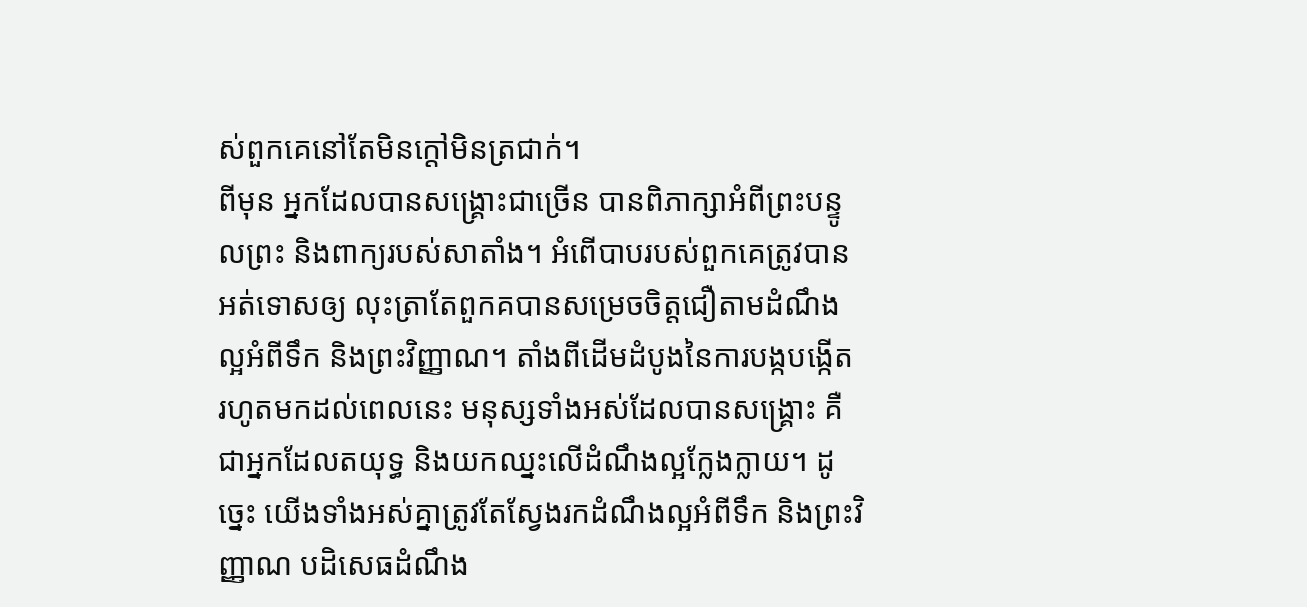ស់ពួកគេនៅតែមិនក្តៅមិនត្រជាក់។
ពីមុន អ្នកដែលបានសង្រ្គោះជាច្រើន បានពិភាក្សាអំពីព្រះបន្ទូលព្រះ និងពាក្យរបស់សាតាំង។ អំពើបាបរបស់ពួកគេត្រូវបានអត់ទោសឲ្យ លុះត្រាតែពួកគបានសម្រេចចិត្តជឿតាមដំណឹងល្អអំពីទឹក និងព្រះវិញ្ញាណ។ តាំងពីដើមដំបូងនៃការបង្កបង្កើត រហូតមកដល់ពេលនេះ មនុស្សទាំងអស់ដែលបានសង្រ្គោះ គឺជាអ្នកដែលតយុទ្ធ និងយកឈ្នះលើដំណឹងល្អក្លែងក្លាយ។ ដូច្នេះ យើងទាំងអស់គ្នាត្រូវតែស្វែងរកដំណឹងល្អអំពីទឹក និងព្រះវិញ្ញាណ បដិសេធដំណឹង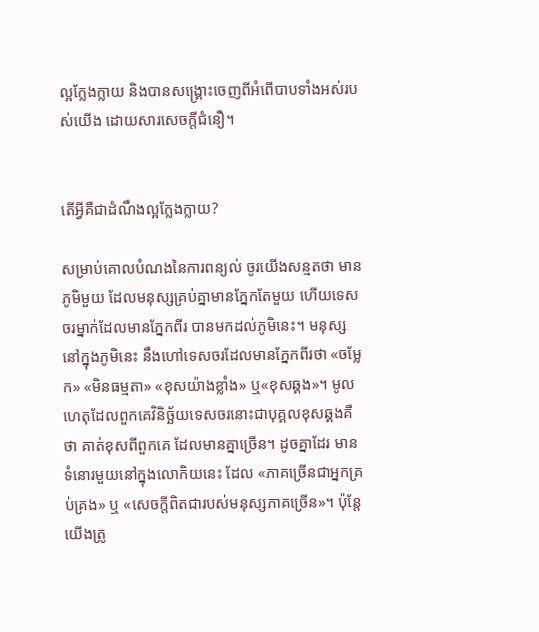ល្អក្លែងក្លាយ និងបានសង្រ្គោះចេញពីអំពើបាបទាំងអស់របស់យើង ដោយសារសេចក្តីជំនឿ។


តើអ្វីគឺជាដំណឹងល្អក្លែងក្លាយ?

សម្រាប់គោលបំណងនៃការពន្យល់ ចូរយើងសន្មតថា មានភូមិមួយ ដែលមនុស្សគ្រប់គ្នាមានភ្នែកតែមួយ ហើយទេសចរម្នាក់ដែលមានភ្នែកពីរ បានមកដល់ភូមិនេះ។ មនុស្សនៅក្នុងភូមិនេះ នឹងហៅទេសចរដែលមានភ្នែកពីរថា «ចម្លែក» «មិនធម្មតា» «ខុសយ៉ាងខ្លាំង» ឬ«ខុសឆ្គង»។ មូលហេតុដែលពួកគេវិនិច្ឆ័យទេសចរនោះជាបុគ្គលខុសឆ្គងគឺថា គាត់ខុសពីពួកគេ ដែលមានគ្នាច្រើន។ ដូចគ្នាដែរ មានទំនោរមួយនៅក្នុងលោកិយនេះ ដែល «ភាគច្រើនជាអ្នកគ្រប់គ្រង» ឬ «សេចក្តីពិតជារបស់មនុស្សភាគច្រើន»។ ប៉ុន្តែយើងត្រូ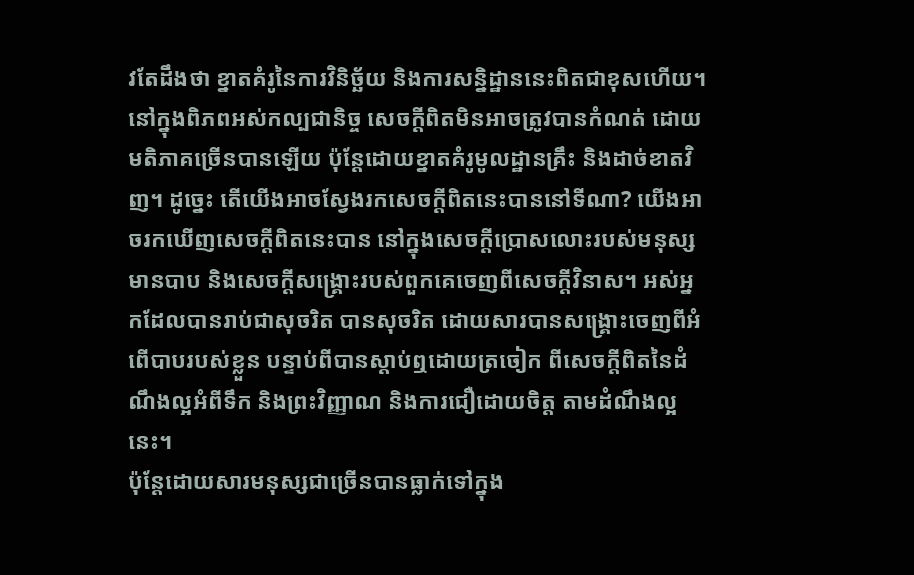វតែដឹងថា ខ្នាតគំរូនៃការវិនិច្ឆ័យ និងការសន្និដ្ឋាននេះពិតជាខុសហើយ។
នៅក្នុងពិភពអស់កល្បជានិច្ច សេចក្តីពិតមិនអាចត្រូវបានកំណត់ ដោយមតិភាគច្រើនបានឡើយ ប៉ុន្តែដោយខ្នាតគំរូមូលដ្ឋានគ្រឹះ និងដាច់ខាតវិញ។ ដូច្នេះ តើយើងអាចស្វែងរកសេចក្តីពិតនេះបាននៅទីណា? យើងអាចរកឃើញសេចក្តីពិតនេះបាន នៅក្នុងសេចក្តីប្រោសលោះរបស់មនុស្សមានបាប និងសេចក្តីសង្រ្គោះរបស់ពួកគេចេញពីសេចក្តីវិនាស។ អស់អ្នកដែលបានរាប់ជាសុចរិត បានសុចរិត ដោយសារបានសង្រ្គោះចេញពីអំពើបាបរបស់ខ្លួន បន្ទាប់ពីបានស្តាប់ឮដោយត្រចៀក ពីសេចក្តីពិតនៃដំណឹងល្អអំពីទឹក និងព្រះវិញ្ញាណ និងការជឿដោយចិត្ត តាមដំណឹងល្អនេះ។
ប៉ុន្តែដោយសារមនុស្សជាច្រើនបានធ្លាក់ទៅក្នុង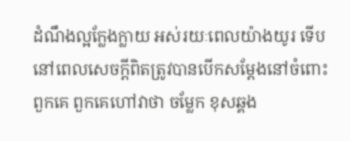ដំណឹងល្អក្លែងក្លាយ អស់រយៈពេលយ៉ាងយូរ ទើបនៅពេលសេចក្តីពិតត្រូវបានបើកសម្តែងនៅចំពោះពួកគេ ពួកគេហៅវាថា ចម្លែក ខុសឆ្គង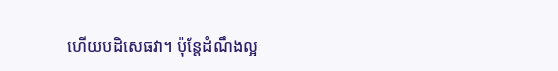ហើយបដិសេធវា។ ប៉ុន្តែដំណឹងល្អ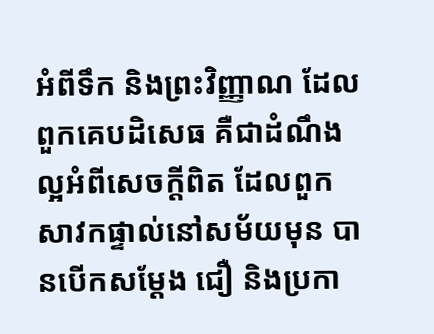អំពីទឹក និងព្រះវិញ្ញាណ ដែលពួកគេបដិសេធ គឺជាដំណឹងល្អអំពីសេចក្តីពិត ដែលពួកសាវកផ្ទាល់នៅសម័យមុន បានបើកសម្តែង ជឿ និងប្រកា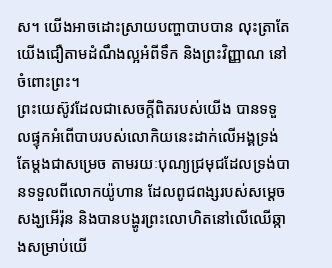ស។ យើងអាចដោះស្រាយបញ្ហាបាបបាន លុះត្រាតែយើងជឿតាមដំណឹងល្អអំពីទឹក និងព្រះវិញ្ញាណ នៅចំពោះព្រះ។
ព្រះយេស៊ូវដែលជាសេចក្តីពិតរបស់យើង បានទទួលផ្ទុកអំពើបាបរបស់លោកិយនេះដាក់លើអង្គទ្រង់ តែម្តងជាសម្រេច តាមរយៈបុណ្យជ្រមុជដែលទ្រង់បានទទួលពីលោកយ៉ូហាន ដែលពូជពង្សរបស់សម្តេចសង្ឃអើរ៉ុន និងបានបង្ហូរព្រះលោហិតនៅលើឈើឆ្កាងសម្រាប់យើ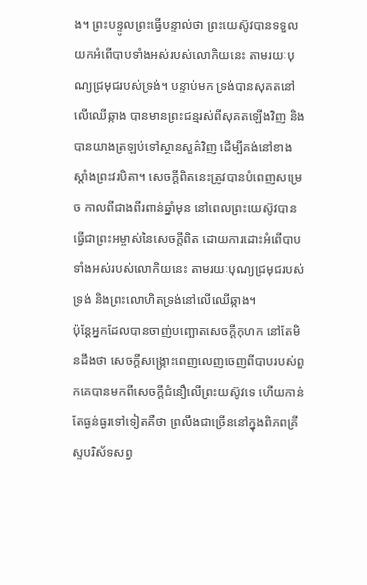ង។ ព្រះបន្ទូលព្រះធ្វើបន្ទាល់ថា ព្រះយេស៊ូវបានទទួលយកអំពើបាបទាំងអស់របស់លោកិយនេះ តាមរយៈបុណ្យជ្រមុជរបស់ទ្រង់។ បន្ទាប់មក ទ្រង់បានសុគតនៅលើឈើឆ្កាង បានមានព្រះជន្មរស់ពីសុគតឡើងវិញ និងបានយាងត្រឡប់ទៅស្ថានសួគ៌វិញ ដើម្បីគង់នៅខាងស្តាំងព្រះវរបិតា។ សេចក្តីពិតនេះត្រូវបានបំពេញសម្រេច កាលពីជាងពីរពាន់ឆ្នាំមុន នៅពេលព្រះយេស៊ូវបានធ្វើជាព្រះអម្ចាស់នៃសេចក្តីពិត ដោយការដោះអំពើបាបទាំងអស់របស់លោកិយនេះ តាមរយៈបុណ្យជ្រមុជរបស់ទ្រង់ និងព្រះលោហិតទ្រង់នៅលើឈើឆ្កាង។
ប៉ុន្តែអ្នកដែលបានចាញ់បញ្ឆោតសេចក្តីកុហក នៅតែមិនដឹងថា សេចក្តីសង្រ្កោះពេញលេញចេញពីបាបរបស់ពួកគេបានមកពីសេចក្តីជំនឿលើព្រះយស៊ូវទេ ហើយកាន់តែធ្ងន់ធ្ងរទៅទៀតគឺថា ព្រលឹងជាច្រើននៅក្នុងពិភពគ្រីស្ទបរិស័ទសព្វ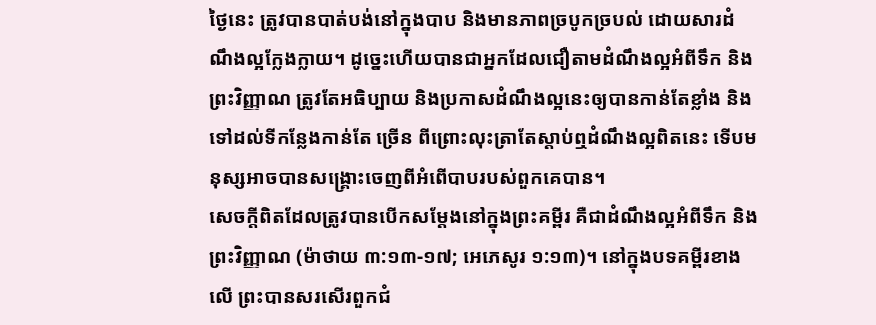ថ្ងៃនេះ ត្រូវបានបាត់បង់នៅក្នុងបាប និងមានភាពច្របូកច្របល់ ដោយសារដំណឹងល្អក្លែងក្លាយ។ ដូច្នេះហើយបានជាអ្នកដែលជឿតាមដំណឹងល្អអំពីទឹក និងព្រះវិញ្ញាណ ត្រូវតែអធិប្បាយ និងប្រកាសដំណឹងល្អនេះឲ្យបានកាន់តែខ្លាំង និងទៅដល់ទីកន្លែងកាន់តែ ច្រើន ពីព្រោះលុះត្រាតែស្តាប់ឮដំណឹងល្អពិតនេះ ទើបមនុស្សអាចបានសង្រ្គោះចេញពីអំពើបាបរបស់ពួកគេបាន។
សេចក្តីពិតដែលត្រូវបានបើកសម្តែងនៅក្នុងព្រះគម្ពីរ គឺជាដំណឹងល្អអំពីទឹក និងព្រះវិញ្ញាណ (ម៉ាថាយ ៣:១៣-១៧; អេភេសូរ ១:១៣)។ នៅក្នុងបទគម្ពីរខាងលើ ព្រះបានសរសើរពួកជំ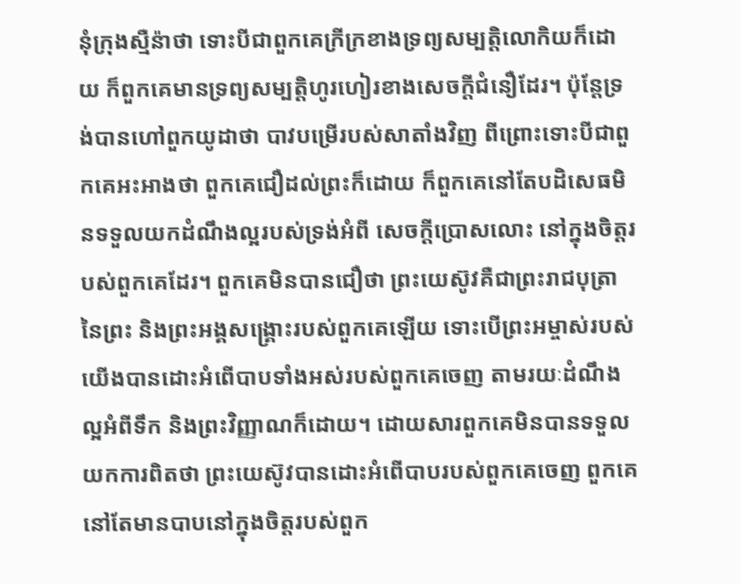នុំក្រុងស្មឺន៉ាថា ទោះបីជាពួកគេក្រីក្រខាងទ្រព្យសម្បត្តិលោកិយក៏ដោយ ក៏ពួកគេមានទ្រព្យសម្បត្តិហូរហៀរខាងសេចក្តីជំនឿដែរ។ ប៉ុន្តែទ្រង់បានហៅពួកយូដាថា បាវបម្រើរបស់សាតាំងវិញ ពីព្រោះទោះបីជាពួកគេអះអាងថា ពួកគេជឿដល់ព្រះក៏ដោយ ក៏ពួកគេនៅតែបដិសេធមិនទទួលយកដំណឹងល្អរបស់ទ្រង់អំពី សេចក្តីប្រោសលោះ នៅក្នុងចិត្តរបស់ពួកគេដែរ។ ពួកគេមិនបានជឿថា ព្រះយេស៊ូវគឺជាព្រះរាជបុត្រានៃព្រះ និងព្រះអង្គសង្រ្គោះរបស់ពួកគេឡើយ ទោះបើព្រះអម្ចាស់របស់យើងបានដោះអំពើបាបទាំងអស់របស់ពួកគេចេញ តាមរយៈដំណឹងល្អអំពីទឹក និងព្រះវិញ្ញាណក៏ដោយ។ ដោយសារពួកគេមិនបានទទួលយកការពិតថា ព្រះយេស៊ូវបានដោះអំពើបាបរបស់ពួកគេចេញ ពួកគេនៅតែមានបាបនៅក្នុងចិត្តរបស់ពួក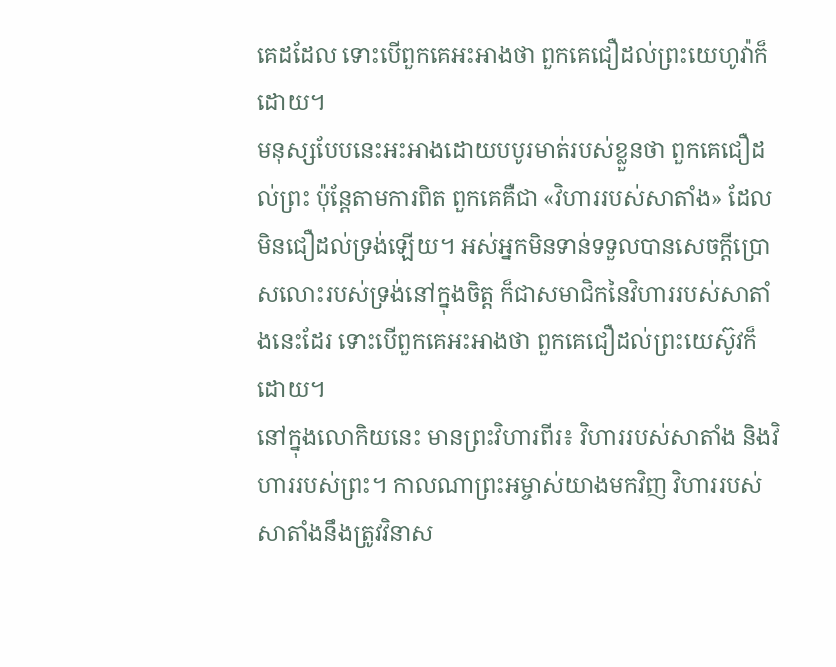គេដដែល ទោះបើពួកគេអះអាងថា ពួកគេជឿដល់ព្រះយេហូវ៉ាក៏ដោយ។
មនុស្សបែបនេះអះអាងដោយបបូរមាត់របស់ខ្លួនថា ពួកគេជឿដល់ព្រះ ប៉ុន្តែតាមការពិត ពួកគេគឺជា «វិហាររបស់សាតាំង» ដែលមិនជឿដល់ទ្រង់ឡើយ។ អស់អ្នកមិនទាន់ទទួលបានសេចក្តីប្រោសលោះរបស់ទ្រង់នៅក្នុងចិត្ត ក៏ជាសមាជិកនៃវិហាររបស់សាតាំងនេះដែរ ទោះបើពួកគេអះអាងថា ពួកគេជឿដល់ព្រះយេស៊ូវក៏ដោយ។
នៅក្នុងលោកិយនេះ មានព្រះវិហារពីរ៖ វិហាររបស់សាតាំង និងវិហាររបស់ព្រះ។ កាលណាព្រះអម្ចាស់យាងមកវិញ វិហាររបស់សាតាំងនឹងត្រូវវិនាស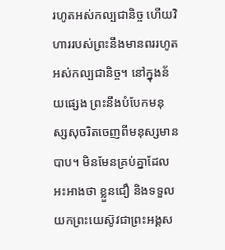រហូតអស់កល្បជានិច្ច ហើយវិហាររបស់ព្រះនឹងមានពររហូតអស់កល្បជានិច្ច។ នៅក្នុងន័យផ្សេង ព្រះនឹងបំបែកមនុស្សសុចរិតចេញពីមនុស្សមានបាប។ មិនមែនគ្រប់គ្នាដែលអះអាងថា ខ្លួនជឿ និងទទួលយកព្រះយេស៊ូវជាព្រះអង្គស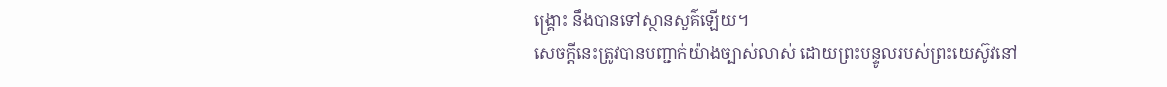ង្រ្គោះ នឹងបានទៅស្ថានសួគ៌ឡើយ។
សេចក្តីនេះត្រូវបានបញ្ជាក់យ៉ាងច្បាស់លាស់ ដោយព្រះបន្ទូលរបស់ព្រះយេស៊ូវនៅ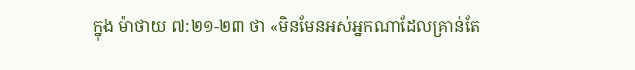ក្នុង ម៉ាថាយ ៧:២១-២៣ ថា «មិនមែនអស់អ្នកណាដែលគ្រាន់តែ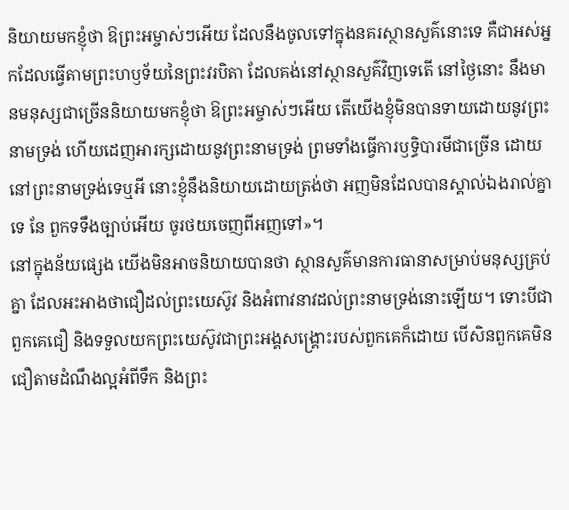និយាយមកខ្ញុំថា ឱព្រះអម្ចាស់ៗអើយ ដែលនឹងចូលទៅក្នុងនគរស្ថានសួគ៌នោះទេ គឺជាអស់អ្នកដែលធ្វើតាមព្រះហឫទ័យនៃព្រះវរបិតា ដែលគង់នៅស្ថានសួគ៌វិញទេតើ នៅថ្ងៃនោះ នឹងមានមនុស្សជាច្រើននិយាយមកខ្ញុំថា ឱព្រះអម្ចាស់ៗអើយ តើយើងខ្ញុំមិនបានទាយដោយនូវព្រះនាមទ្រង់ ហើយដេញអារក្សដោយនូវព្រះនាមទ្រង់ ព្រមទាំងធ្វើការឫទ្ធិបារមីជាច្រើន ដោយនៅព្រះនាមទ្រង់ទេឬអី នោះខ្ញុំនឹងនិយាយដោយត្រង់ថា អញមិនដែលបានស្គាល់ឯងរាល់គ្នាទេ នែ ពួកទទឹងច្បាប់អើយ ចូរថយចេញពីអញទៅ»។
នៅក្នុងន័យផ្សេង យើងមិនអាចនិយាយបានថា ស្ថានសួគ៌មានការធានាសម្រាប់មនុស្សគ្រប់គ្នា ដែលអះអាងថាជឿដល់ព្រះយេស៊ូវ និងអំពាវនាវដល់ព្រះនាមទ្រង់នោះឡើយ។ ទោះបីជាពួកគេជឿ និងទទួលយកព្រះយេស៊ូវជាព្រះអង្គសង្រ្គោះរបស់ពួកគេក៏ដោយ បើសិនពួកគេមិនជឿតាមដំណឹងល្អអំពីទឹក និងព្រះ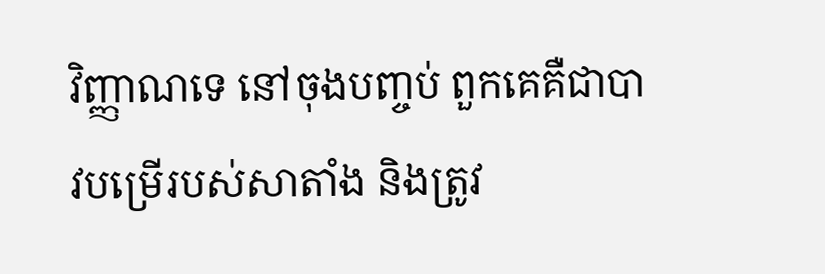វិញ្ញាណទេ នៅចុងបញ្ចប់ ពួកគេគឺជាបាវបម្រើរបស់សាតាំង និងត្រូវ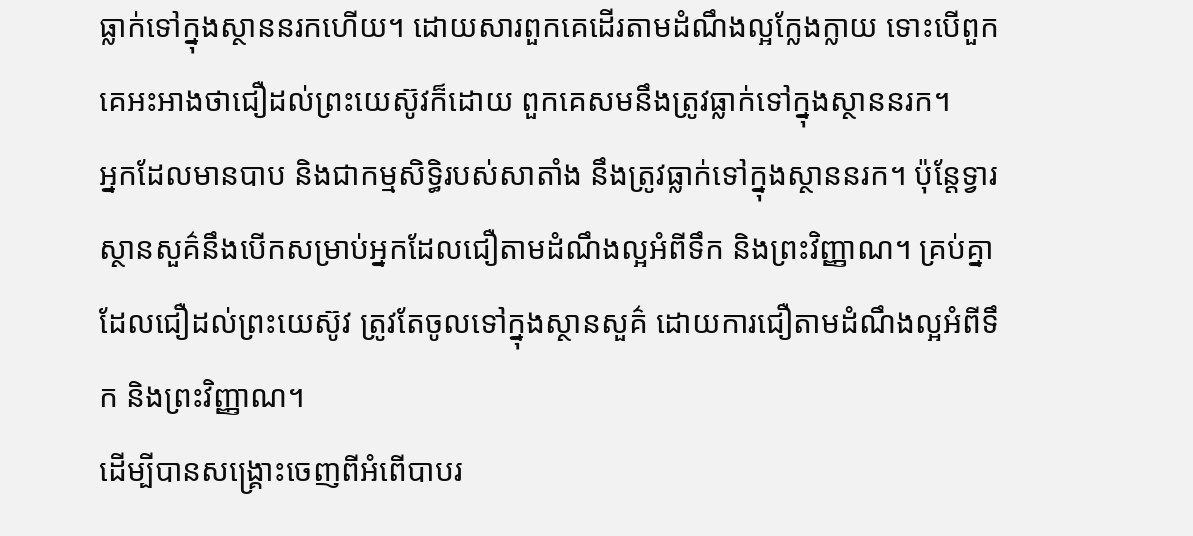ធ្លាក់ទៅក្នុងស្ថាននរកហើយ។ ដោយសារពួកគេដើរតាមដំណឹងល្អក្លែងក្លាយ ទោះបើពួកគេអះអាងថាជឿដល់ព្រះយេស៊ូវក៏ដោយ ពួកគេសមនឹងត្រូវធ្លាក់ទៅក្នុងស្ថាននរក។
អ្នកដែលមានបាប និងជាកម្មសិទ្ធិរបស់សាតាំង នឹងត្រូវធ្លាក់ទៅក្នុងស្ថាននរក។ ប៉ុន្តែទ្វារស្ថានសួគ៌នឹងបើកសម្រាប់អ្នកដែលជឿតាមដំណឹងល្អអំពីទឹក និងព្រះវិញ្ញាណ។ គ្រប់គ្នាដែលជឿដល់ព្រះយេស៊ូវ ត្រូវតែចូលទៅក្នុងស្ថានសួគ៌ ដោយការជឿតាមដំណឹងល្អអំពីទឹក និងព្រះវិញ្ញាណ។
ដើម្បីបានសង្រ្គោះចេញពីអំពើបាបរ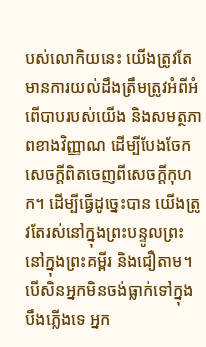បស់លោកិយនេះ យើងត្រូវតែមានការយល់ដឹងត្រឹមត្រូវអំពីអំពើបាបរបស់យើង និងសមត្ថភាពខាងវិញ្ញាណ ដើម្បីបែងចែកសេចក្តីពិតចេញពីសេចក្តីកុហក។ ដើម្បីធ្វើដូច្នេះបាន យើងត្រូវតែរស់នៅក្នុងព្រះបន្ទូលព្រះនៅក្នុងព្រះគម្ពីរ និងជឿតាម។ បើសិនអ្នកមិនចង់ធ្លាក់ទៅក្នុងបឹងភ្លើងទេ អ្នក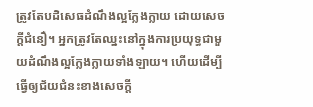ត្រូវតែបដិសេធដំណឹងល្អក្លែងក្លាយ ដោយសេចក្តីជំនឿ។ អ្នកត្រូវតែឈ្នះនៅក្នុងការប្រយុទ្ធជាមួយដំណឹងល្អក្លែងក្លាយទាំងឡាយ។ ហើយដើម្បីធ្វើឲ្យជ័យជំនះខាងសេចក្តី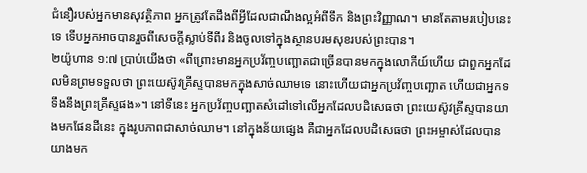ជំនឿរបស់អ្នកមានសុវត្ថិភាព អ្នកត្រូវតែដឹងពីអ្វីដែលជាណឹងល្អអំពីទឹក និងព្រះវិញ្ញាណ។ មានតែតាមរបៀបនេះទេ ទើបអ្នកអាចបានរួចពីសេចក្តីស្លាប់ទីពីរ និងចូលទៅក្នុងស្ថានបរមសុខរបស់ព្រះបាន។
២យ៉ូហាន ១:៧ ប្រាប់យើងថា «ពីព្រោះមានអ្នកប្រវ័ញ្ចបញ្ឆោតជាច្រើនបានមកក្នុងលោកីយ៍ហើយ ជាពួកអ្នកដែលមិនព្រមទទួលថា ព្រះយេស៊ូវគ្រីស្ទបានមកក្នុងសាច់ឈាមទេ នោះហើយជាអ្នកប្រវ័ញ្ចបញ្ឆោត ហើយជាអ្នកទទឹងនឹងព្រះគ្រីស្ទផង»។ នៅទីនេះ អ្នកប្រវ័ញ្ចបញ្ឆាតសំដៅទៅលើអ្នកដែលបដិសេធថា ព្រះយេស៊ូវគ្រីស្ទបានយាងមកផែនដីនេះ ក្នុងរូបភាពជាសាច់ឈាម។ នៅក្នុងន័យផ្សេង គឺជាអ្នកដែលបដិសេធថា ព្រះអម្ចាស់ដែលបានយាងមក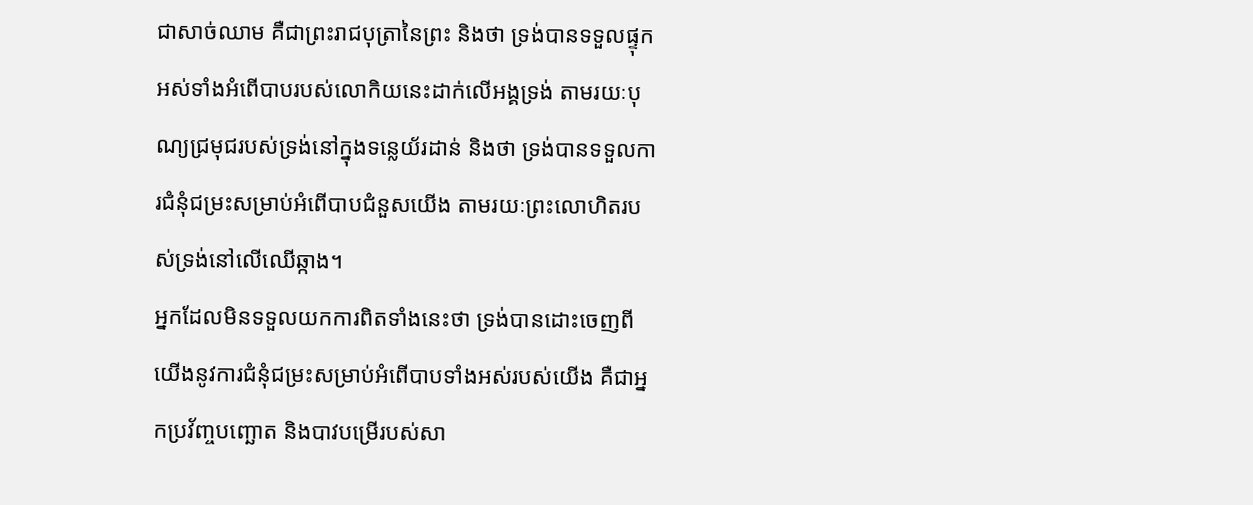ជាសាច់ឈាម គឺជាព្រះរាជបុត្រានៃព្រះ និងថា ទ្រង់បានទទួលផ្ទុកអស់ទាំងអំពើបាបរបស់លោកិយនេះដាក់លើអង្គទ្រង់ តាមរយៈបុណ្យជ្រមុជរបស់ទ្រង់នៅក្នុងទន្លេយ័រដាន់ និងថា ទ្រង់បានទទួលការជំនុំជម្រះសម្រាប់អំពើបាបជំនួសយើង តាមរយៈព្រះលោហិតរបស់ទ្រង់នៅលើឈើឆ្កាង។
អ្នកដែលមិនទទួលយកការពិតទាំងនេះថា ទ្រង់បានដោះចេញពីយើងនូវការជំនុំជម្រះសម្រាប់អំពើបាបទាំងអស់របស់យើង គឺជាអ្នកប្រវ័ញ្ចបញ្ឆោត និងបាវបម្រើរបស់សា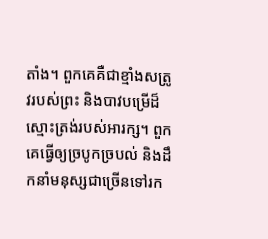តាំង។ ពួកគេគឺជាខ្មាំងសត្រូវរបស់ព្រះ និងបាវបម្រើដ៏ស្មោះត្រង់របស់អារក្ស។ ពួកគេធ្វើឲ្យច្របូកច្របល់ និងដឹកនាំមនុស្សជាច្រើនទៅរក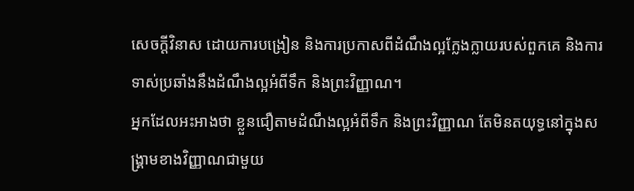សេចក្តីវិនាស ដោយការបង្រៀន និងការប្រកាសពីដំណឹងល្អក្លែងក្លាយរបស់ពួកគេ និងការទាស់ប្រឆាំងនឹងដំណឹងល្អអំពីទឹក និងព្រះវិញ្ញាណ។
អ្នកដែលអះអាងថា ខ្លួនជឿតាមដំណឹងល្អអំពីទឹក និងព្រះវិញ្ញាណ តែមិនតយុទ្ធនៅក្នុងសង្រ្គាមខាងវិញ្ញាណជាមួយ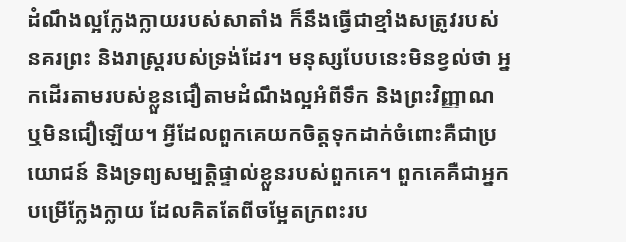ដំណឹងល្អក្លែងក្លាយរបស់សាតាំង ក៏នឹងធ្វើជាខ្មាំងសត្រូវរបស់នគរព្រះ និងរាស្ត្ររបស់ទ្រង់ដែរ។ មនុស្សបែបនេះមិនខ្វល់ថា អ្នកដើរតាមរបស់ខ្លួនជឿតាមដំណឹងល្អអំពីទឹក និងព្រះវិញ្ញាណ ឬមិនជឿឡើយ។ អ្វីដែលពួកគេយកចិត្តទុកដាក់ចំពោះគឺជាប្រយោជន៍ និងទ្រព្យសម្បត្តិផ្ទាល់ខ្លួនរបស់ពួកគេ។ ពួកគេគឺជាអ្នកបម្រើក្លែងក្លាយ ដែលគិតតែពីចម្អែតក្រពះរប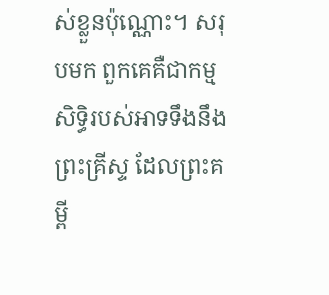ស់ខ្លួនប៉ុណ្ណោះ។ សរុបមក ពួកគេគឺជាកម្មសិទ្ធិរបស់អាទទឹងនឹងព្រះគ្រីស្ទ ដែលព្រះគម្ពី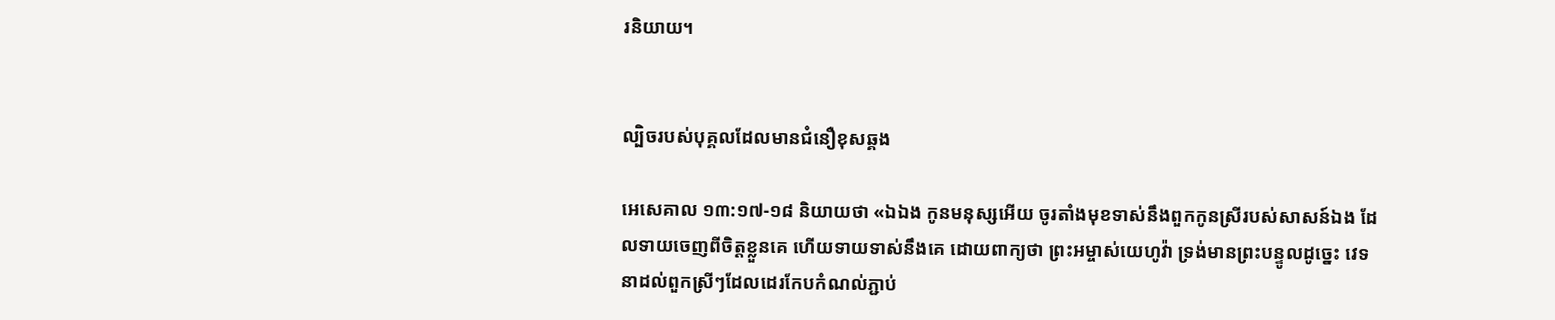រនិយាយ។


ល្បិចរបស់បុគ្គលដែលមានជំនឿខុសឆ្គង

អេសេគាល ១៣:១៧-១៨ និយាយថា «ឯឯង កូនមនុស្សអើយ ចូរតាំងមុខទាស់នឹងពួកកូនស្រីរបស់សាសន៍ឯង ដែលទាយចេញពីចិត្តខ្លួនគេ ហើយទាយទាស់នឹងគេ ដោយពាក្យថា ព្រះអម្ចាស់យេហូវ៉ា ទ្រង់មានព្រះបន្ទូលដូច្នេះ វេទនាដល់ពួកស្រីៗដែលដេរកែបកំណល់ភ្ជាប់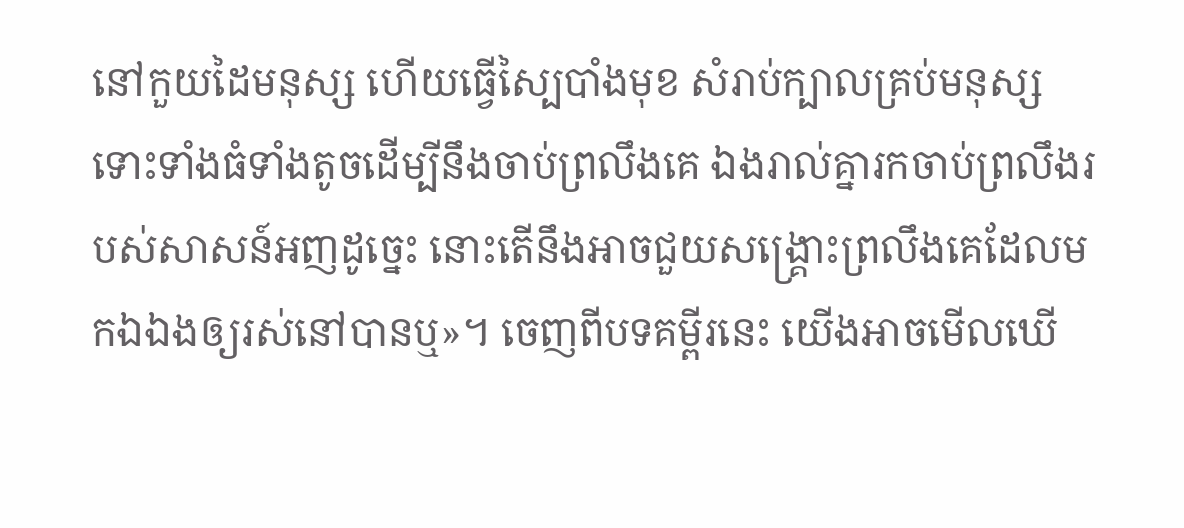នៅកួយដៃមនុស្ស ហើយធ្វើស្បៃបាំងមុខ សំរាប់ក្បាលគ្រប់មនុស្ស ទោះទាំងធំទាំងតូចដើម្បីនឹងចាប់ព្រលឹងគេ ឯងរាល់គ្នារកចាប់ព្រលឹងរបស់សាសន៍អញដូច្នេះ នោះតើនឹងអាចជួយសង្គ្រោះព្រលឹងគេដែលមកឯឯងឲ្យរស់នៅបានឬ»។ ចេញពីបទគម្ពីរនេះ យើងអាចមើលឃើ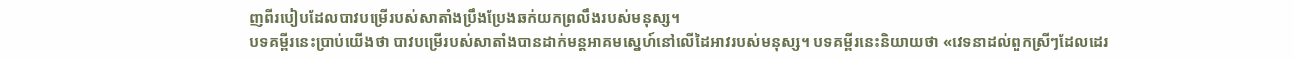ញពីរបៀបដែលបាវបម្រើរបស់សាតាំងប្រឹងប្រែងឆក់យកព្រលឹងរបស់មនុស្ស។
បទគម្ពីរនេះប្រាប់យើងថា បាវបម្រើរបស់សាតាំងបានដាក់មន្តអាគមស្នេហ៍នៅលើដៃអាវរបស់មនុស្ស។ បទគម្ពីរនេះនិយាយថា «វេទនាដល់ពួកស្រីៗដែលដេរ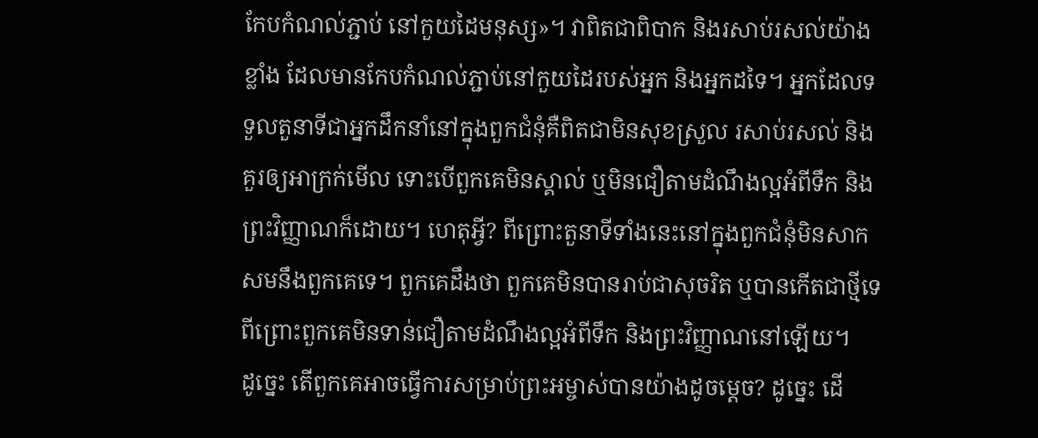កែបកំណល់ភ្ជាប់ នៅកួយដៃមនុស្ស»។ វាពិតជាពិបាក និងរសាប់រសល់យ៉ាងខ្លាំង ដែលមានកែបកំណល់ភ្ជាប់នៅកួយដៃរបស់អ្នក និងអ្នកដទៃ។ អ្នកដែលទទួលតួនាទីជាអ្នកដឹកនាំនៅក្នុងពួកជំនុំគឺពិតជាមិនសុខស្រួល រសាប់រសល់ និងគួរឲ្យអាក្រក់មើល ទោះបើពួកគេមិនស្គាល់ ឬមិនជឿតាមដំណឹងល្អអំពីទឹក និងព្រះវិញ្ញាណក៏ដោយ។ ហេតុអ្វី? ពីព្រោះតួនាទីទាំងនេះនៅក្នុងពួកជំនុំមិនសាកសមនឹងពួកគេទេ។ ពួកគេដឹងថា ពួកគេមិនបានរាប់ជាសុចរិត ឬបានកើតជាថ្មីទេ ពីព្រោះពួកគេមិនទាន់ជឿតាមដំណឹងល្អអំពីទឹក និងព្រះវិញ្ញាណនៅឡើយ។
ដូច្នេះ តើពួកគេអាចធ្វើការសម្រាប់ព្រះអម្ចាស់បានយ៉ាងដូចម្តេច? ដូច្នេះ ដើ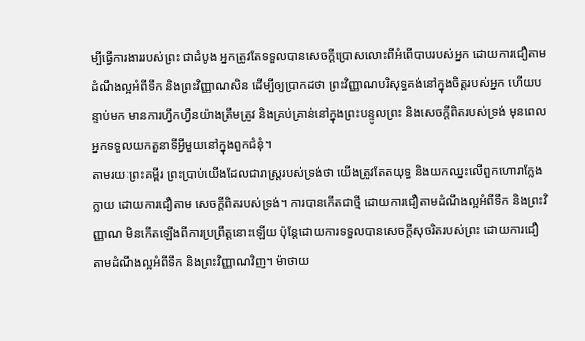ម្បីធ្វើការងាររបស់ព្រះ ជាដំបូង អ្នកត្រូវតែទទួលបានសេចក្តីប្រោសលោះពីអំពើបាបរបស់អ្នក ដោយការជឿតាមដំណឹងល្អអំពីទឹក និងព្រះវិញ្ញាណសិន ដើម្បីឲ្យប្រាកដថា ព្រះវិញ្ញាណបរិសុទ្ធគង់នៅក្នុងចិត្តរបស់អ្នក ហើយបន្ទាប់មក មានការហ្វឹកហ្វឺនយ៉ាងត្រឹមត្រូវ និងគ្រប់គ្រាន់នៅក្នុងព្រះបន្ទូលព្រះ និងសេចក្តីពិតរបស់ទ្រង់ មុនពេលអ្នកទទួលយកតួនាទីអ្វីមួយនៅក្នុងពួកជំនុំ។
តាមរយៈព្រះគម្ពីរ ព្រះប្រាប់យើងដែលជារាស្ត្ររបស់ទ្រង់ថា យើងត្រូវតែតយុទ្ធ និងយកឈ្នះលើពួកហោរាក្លែងក្លាយ ដោយការជឿតាម សេចក្តីពិតរបស់ទ្រង់។ ការបានកើតជាថ្មី ដោយការជឿតាមដំណឹងល្អអំពីទឹក និងព្រះវិញ្ញាណ មិនកើតឡើងពីការប្រព្រឹត្តនោះឡើយ ប៉ុន្តែដោយការទទួលបានសេចក្តីសុចរិតរបស់ព្រះ ដោយការជឿតាមដំណឹងល្អអំពីទឹក និងព្រះវិញ្ញាណវិញ។ ម៉ាថាយ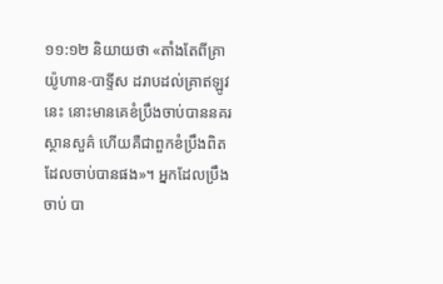១១:១២ និយាយថា «តាំងតែពីគ្រាយ៉ូហាន-បាទ្ទីស ដរាបដល់គ្រាឥឡូវនេះ នោះមានគេខំប្រឹងចាប់បាននគរស្ថានសួគ៌ ហើយគឺជាពួកខំប្រឹងពិតដែលចាប់បានផង»។ អ្នកដែលប្រឹងចាប់ បា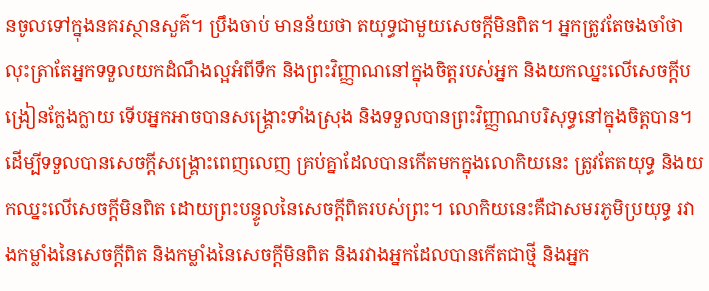នចូលទៅក្នុងនគរស្ថានសួគ៌។ ប្រឹងចាប់ មានន័យថា តយុទ្ធជាមួយសេចក្តីមិនពិត។ អ្នកត្រូវតែចងចាំថា លុះត្រាតែអ្នកទទួលយកដំណឹងល្អអំពីទឹក និងព្រះវិញ្ញាណនៅក្នុងចិត្តរបស់អ្នក និងយកឈ្នះលើសេចក្តីបង្រៀនក្លែងក្លាយ ទើបអ្នកអាចបានសង្រ្គោះទាំងស្រុង និងទទួលបានព្រះវិញ្ញាណបរិសុទ្ធនៅក្នុងចិត្តបាន។
ដើម្បីទទួលបានសេចក្តីសង្រ្គោះពេញលេញ គ្រប់គ្នាដែលបានកើតមកក្នុងលោកិយនេះ ត្រូវតែតយុទ្ធ និងយកឈ្នះលើសេចក្តីមិនពិត ដោយព្រះបន្ទូលនៃសេចក្តីពិតរបស់ព្រះ។ លោកិយនេះគឺជាសមរភូមិប្រយុទ្ធ រវាងកម្លាំងនៃសេចក្តីពិត និងកម្លាំងនៃសេចក្តីមិនពិត និងរវាងអ្នកដែលបានកើតជាថ្មី និងអ្នក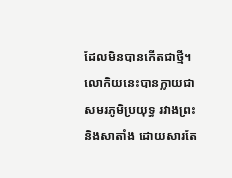ដែលមិនបានកើតជាថ្មី។ លោកិយនេះបានក្លាយជាសមរភូមិប្រយុទ្ធ រវាងព្រះ និងសាតាំង ដោយសារតែ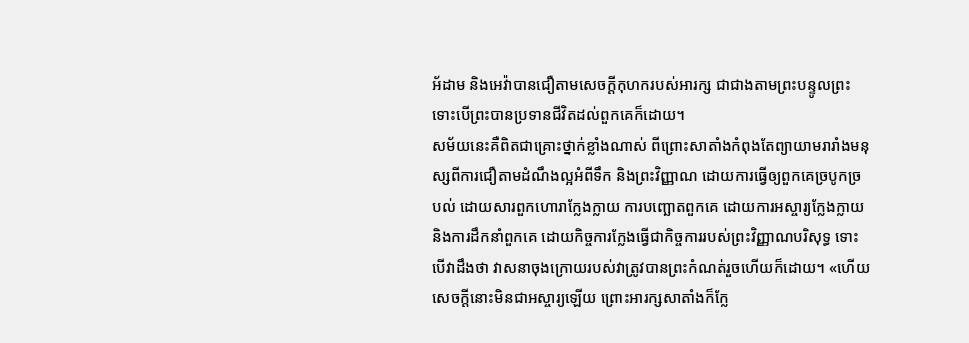អ័ដាម និងអេវ៉ាបានជឿតាមសេចក្តីកុហករបស់អារក្ស ជាជាងតាមព្រះបន្ទូលព្រះ ទោះបើព្រះបានប្រទានជីវិតដល់ពួកគេក៏ដោយ។
សម័យនេះគឺពិតជាគ្រោះថ្នាក់ខ្លាំងណាស់ ពីព្រោះសាតាំងកំពុងតែព្យាយាមរារាំងមនុស្សពីការជឿតាមដំណឹងល្អអំពីទឹក និងព្រះវិញ្ញាណ ដោយការធ្វើឲ្យពួកគេច្របូកច្របល់ ដោយសារពួកហោរាក្លែងក្លាយ ការបញ្ឆោតពួកគេ ដោយការអស្ចារ្យក្លែងក្លាយ និងការដឹកនាំពួកគេ ដោយកិច្ចការក្លែងធ្វើជាកិច្ចការរបស់ព្រះវិញ្ញាណបរិសុទ្ធ ទោះបើវាដឹងថា វាសនាចុងក្រោយរបស់វាត្រូវបានព្រះកំណត់រួចហើយក៏ដោយ។ «ហើយសេចក្តីនោះមិនជាអស្ចារ្យឡើយ ព្រោះអារក្សសាតាំងក៏ក្លែ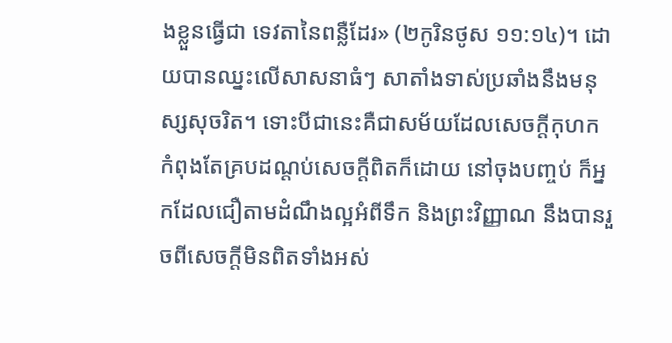ងខ្លួនធ្វើជា ទេវតានៃពន្លឺដែរ» (២កូរិនថូស ១១:១៤)។ ដោយបានឈ្នះលើសាសនាធំៗ សាតាំងទាស់ប្រឆាំងនឹងមនុស្សសុចរិត។ ទោះបីជានេះគឺជាសម័យដែលសេចក្តីកុហកកំពុងតែគ្របដណ្តប់សេចក្តីពិតក៏ដោយ នៅចុងបញ្ចប់ ក៏អ្នកដែលជឿតាមដំណឹងល្អអំពីទឹក និងព្រះវិញ្ញាណ នឹងបានរួចពីសេចក្តីមិនពិតទាំងអស់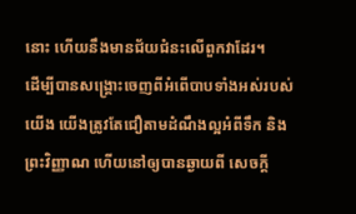នោះ ហើយនឹងមានជ័យជំនះលើពួកវាដែរ។
ដើម្បីបានសង្រ្គោះចេញពីអំពើបាបទាំងអស់របស់យើង យើងត្រូវតែជឿតាមដំណឹងល្អអំពីទឹក និងព្រះវិញ្ញាណ ហើយនៅឲ្យបានឆ្ងាយពី សេចក្តី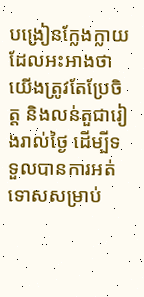បង្រៀនក្លែងក្លាយដែលអះអាងថា យើងត្រូវតែប្រែចិត្ត និងលន់តួជារៀងរាល់ថ្ងៃ ដើម្បីទទួលបានការអត់ទោសសម្រាប់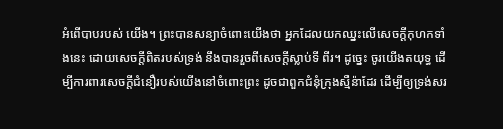អំពើបាបរបស់ យើង។ ព្រះបានសន្យាចំពោះយើងថា អ្នកដែលយកឈ្នះលើសេចក្តីកុហកទាំងនេះ ដោយសេចក្តីពិតរបស់ទ្រង់ នឹងបានរួចពីសេចក្តីស្លាប់ទី ពីរ។ ដូច្នេះ ចូរយើងតយុទ្ធ ដើម្បីការពារសេចក្តីជំនឿរបស់យើងនៅចំពោះព្រះ ដូចជាពួកជំនុំក្រុងស្មឺន៉ាដែរ ដើម្បីឲ្យទ្រង់សរ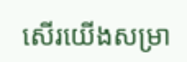សើរយើងសម្រា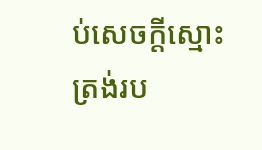ប់សេចក្តីស្មោះត្រង់រប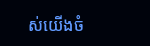ស់យើងចំ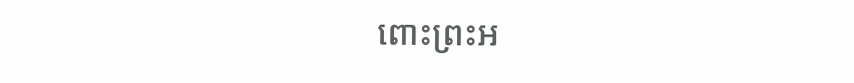ពោះព្រះអ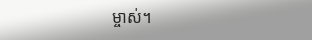ម្ចាស់។